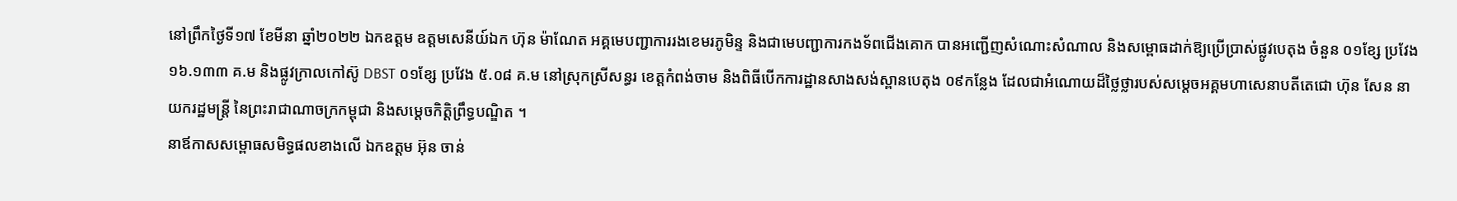នៅព្រឹកថ្ងៃទី១៧ ខែមីនា ឆ្នាំ២០២២ ឯកឧត្តម ឧត្តមសេនីយ៍ឯក ហ៊ុន ម៉ាណែត អគ្គមេបញ្ជាការរងខេមរភូមិន្ទ និងជាមេបញ្ជាការកងទ័ពជើងគោក បានអញ្ជើញសំណោះសំណាល និងសម្ពោធដាក់ឱ្យប្រើប្រាស់ផ្លូវបេតុង ចំនួន ០១ខ្សែ ប្រវែង ១៦.១៣៣ គ.ម និងផ្លូវក្រាលកៅស៊ូ DBST ០១ខ្សែ ប្រវែង ៥.០៨ គ.ម នៅស្រុកស្រីសន្ធរ ខេត្តកំពង់ចាម និងពិធីបើកការដ្ឋានសាងសង់ស្ពានបេតុង ០៩កន្លែង ដែលជាអំណោយដ៏ថ្លៃថ្លារបស់សម្តេចអគ្គមហាសេនាបតីតេជោ ហ៊ុន សែន នាយករដ្ឋមន្រ្តី នៃព្រះរាជាណាចក្រកម្ពុជា និងសម្តេចកិត្តិព្រឹទ្ធបណ្ឌិត ។
នាឪកាសសម្ពោធសមិទ្ធផលខាងលើ ឯកឧត្ដម អ៊ុន ចាន់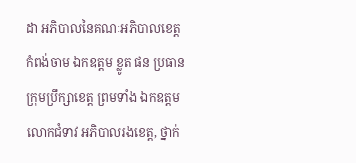ដា អភិបាលនៃគណៈអភិបាលខេត្តកំពង់ចាម ឯកឧត្ដម ខ្លូត ផន ប្រធានក្រុមប្រឹក្សាខេត្ត ព្រមទាំង ឯកឧត្តម លោកជំទាវ អភិបាលរងខេត្ត, ថ្នាក់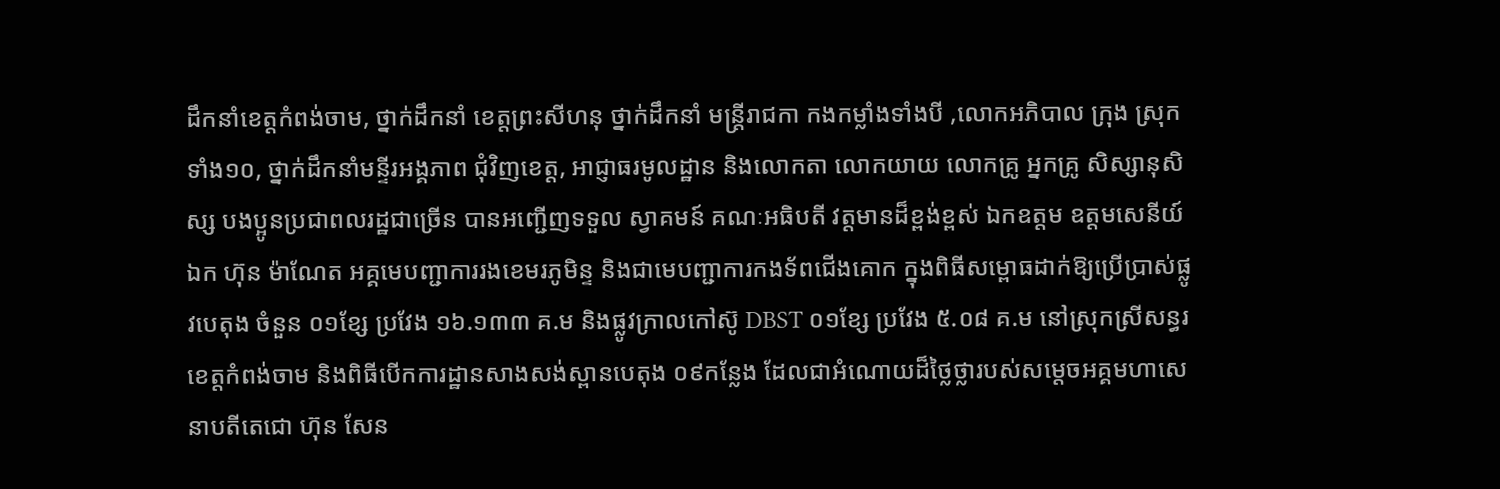ដឹកនាំខេត្តកំពង់ចាម, ថ្នាក់ដឹកនាំ ខេត្តព្រះសីហនុ ថ្នាក់ដឹកនាំ មន្ត្រីរាជកា កងកម្លាំងទាំងបី ,លោកអភិបាល ក្រុង ស្រុកទាំង១០, ថ្នាក់ដឹកនាំមន្ទីរអង្គភាព ជុំវិញខេត្ត, អាជ្ញាធរមូលដ្ឋាន និងលោកតា លោកយាយ លោកគ្រូ អ្នកគ្រូ សិស្សានុសិស្ស បងប្អូនប្រជាពលរដ្ឋជាច្រើន បានអញ្ជើញទទួល ស្វាគមន៍ គណៈអធិបតី វត្តមានដ៏ខ្ពង់ខ្ពស់ ឯកឧត្តម ឧត្តមសេនីយ៍ឯក ហ៊ុន ម៉ាណែត អគ្គមេបញ្ជាការរងខេមរភូមិន្ទ និងជាមេបញ្ជាការកងទ័ពជើងគោក ក្នុងពិធីសម្ពោធដាក់ឱ្យប្រើប្រាស់ផ្លូវបេតុង ចំនួន ០១ខ្សែ ប្រវែង ១៦.១៣៣ គ.ម និងផ្លូវក្រាលកៅស៊ូ DBST ០១ខ្សែ ប្រវែង ៥.០៨ គ.ម នៅស្រុកស្រីសន្ធរ ខេត្តកំពង់ចាម និងពិធីបើកការដ្ឋានសាងសង់ស្ពានបេតុង ០៩កន្លែង ដែលជាអំណោយដ៏ថ្លៃថ្លារបស់សម្តេចអគ្គមហាសេនាបតីតេជោ ហ៊ុន សែន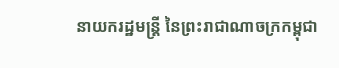នាយករដ្ឋមន្រ្តី នៃព្រះរាជាណាចក្រកម្ពុជា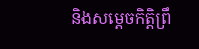និងសម្តេចកិត្តិព្រឹ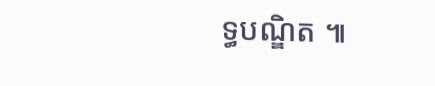ទ្ធបណ្ឌិត ៕